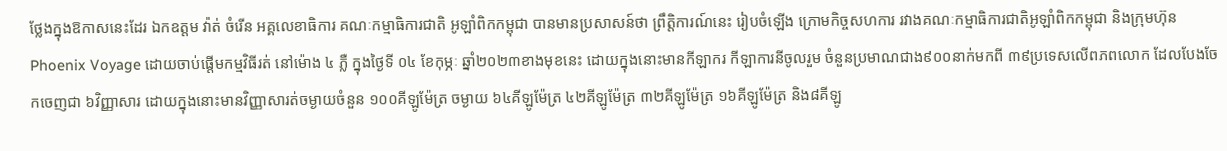ថ្លែងក្នុងឱកាសនេះដែរ ឯកឧត្តម វ៉ាត់ ចំរើន អគ្គលេខាធិការ គណៈកម្មាធិការជាតិ អូឡាំពិកកម្ពុជា បានមានប្រសាសន៍ថា ព្រឹត្តិការណ៍នេះ រៀបចំឡើង ក្រោមកិច្ចសហការ រវាងគណៈកម្មាធិការជាតិអូឡាំពិកកម្ពុជា និងក្រុមហ៊ុន Phoenix Voyage ដោយចាប់ផ្ដើមកម្មវិធីរត់ នៅម៉ោង ៤ ភ្លឺ ក្នុងថ្ងៃទី ០៤ ខែកុម្ភៈ ឆ្នាំ២០២៣ខាងមុខនេះ ដោយក្នុងនោះមានកីឡាករ កីឡាការនីចូលរួម ចំនួនប្រមាណជាង៩០០នាក់មកពី ៣៩ប្រទេសលើពភពលោក ដែលបែងចែកចេញជា ៦វិញ្ញាសារ ដោយក្នុងនោះមានវិញ្ញាសារត់ចម្ងាយចំនួន ១០០គីឡូម៉ែត្រ ចម្ងាយ ៦៤គីឡូម៉ែត្រ ៤២គីឡូម៉ែត្រ ៣២គីឡូម៉ែត្រ ១៦គីឡូម៉ែត្រ និង៨គីឡូ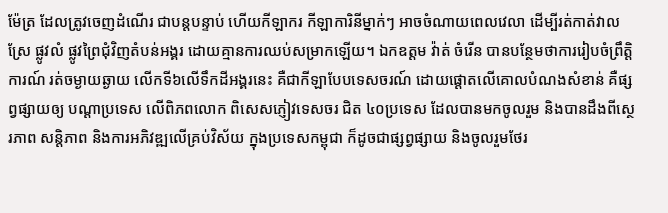ម៉ែត្រ ដែលត្រូវចេញដំណើរ ជាបន្ដបន្ទាប់ ហើយកីឡាករ កីឡាការិនីម្នាក់ៗ អាចចំណាយពេលវេលា ដើម្បីរត់កាត់វាលស្រែ ផ្លូវលំ ផ្លូវព្រៃជុំវិញតំបន់អង្គរ ដោយគ្មានការឈប់សម្រាកឡើយ។ ឯកឧត្តម វ៉ាត់ ចំរើន បានបន្ថែមថាការរៀបចំព្រឹត្តិការណ៍ រត់ចម្ងាយឆ្ងាយ លើកទី៦លើទឹកដីអង្គរនេះ គឺជាកីឡាបែបទេសចរណ៍ ដោយផ្ដោតលើគោលបំណងសំខាន់ គឺផ្សព្វផ្សាយឲ្យ បណ្ដាប្រទេស លើពិភពលោក ពិសេសភ្ញៀវទេសចរ ជិត ៤០ប្រទេស ដែលបានមកចូលរួម និងបានដឹងពីស្ថេរភាព សន្ដិភាព និងការអភិវឌ្ឍលើគ្រប់វិស័យ ក្នុងប្រទេសកម្ពុជា ក៏ដូចជាផ្សព្វផ្សាយ និងចូលរួមថែរ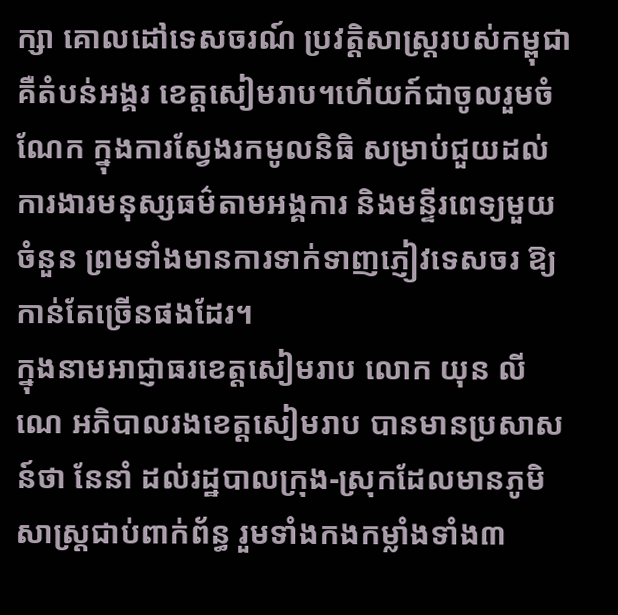ក្សា គោលដៅទេសចរណ៍ ប្រវត្ដិសាស្ដ្ររបស់កម្ពុជា គឺតំបន់អង្គរ ខេត្តសៀមរាប។ហើយក៍ជាចូលរួមចំណែក ក្នុងការស្វែងរកមូលនិធិ សម្រាប់ជួយដល់ការងារមនុស្សធម៌តាមអង្គការ និងមន្ទីរពេទ្យមួយចំនួន ព្រមទាំងមានការទាក់ទាញភ្ញៀវទេសចរ ឱ្យកាន់តែច្រើនផងដែរ។
ក្នុងនាមអាជ្ញាធរខេត្តសៀមរាប លោក យុន លីណេ អភិបាលរងខេត្តសៀមរាប បានមានប្រសាសន៍ថា នែនាំ ដល់រដ្ឋបាលក្រុង-ស្រុកដែលមានភូមិសាស្រ្តជាប់ពាក់ព័ន្ធ រួមទាំងកងកម្លាំងទាំង៣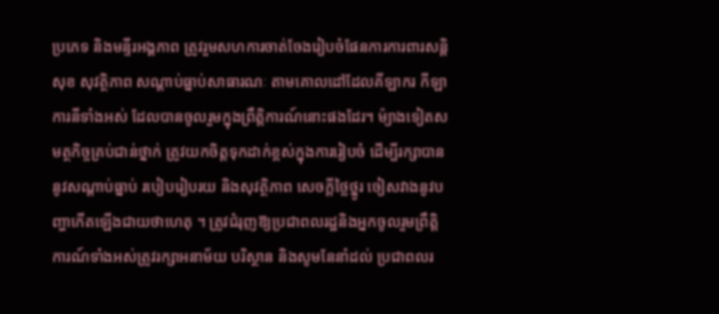ប្រភេទ និងមន្ទីរអង្គភាព ត្រូវរួមសហការចាត់ចែងរៀបចំផែនការការពារសន្តិសុខ សុវត្ថិភាព សណ្ដាប់ធ្នាប់សាធារណៈ តាមគោលដៅដែលគីឡាករ កីឡាការនីទាំងអស់ ដែលបានចូលរួមក្នុងព្រឹត្តិការណ៍នោះផងដែរ។ ម៉្យាងទៀតសមត្ថកិច្ចគ្រប់ជាន់ថ្នាក់ ត្រូវយកចិត្តទុកដាក់ខ្ពស់ក្នុងការរៀបចំ ដើម្បីរក្សាបាននូវសណ្តាប់ធ្នាប់ របៀបរៀបរយ និងសុវត្ថិភាព សេចក្តីថ្លៃថ្នូរ ចៀសវាងនូវបញ្ហាកើតឡើងជាយថាហេតុ ។ ត្រូវជំរុញឱ្យប្រជាពលរដ្ឋនិងអ្នកចូលរួមព្រឹត្តិការណ៍ទាំងអស់ត្រូវរក្សាអនាម័យ បរិស្ថាន និងសូមនែនាំដល់ ប្រជាពលរ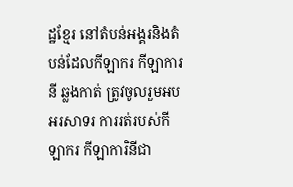ដ្ឋខ្មែរ នៅតំបន់អង្គរនិងតំបន់ដែលកីឡាករ កីឡាការនី ឆ្លងកាត់ ត្រូវចូលរួមអបអរសាទរ ការរត់របស់កីឡាករ កីឡាការិនីជា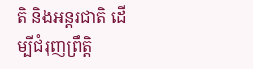តិ និងអន្ដរជាតិ ដើម្បីជំរុញព្រឹត្តិ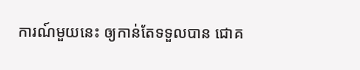ការណ៍មួយនេះ ឲ្យកាន់តែទទួលបាន ជោគ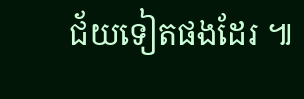ជ័យទៀតផងដែរ ៕